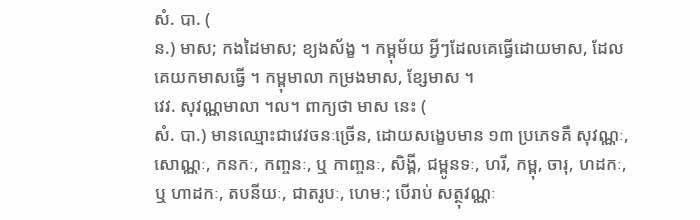សំ. បា. (
ន.) មាស; កងដៃមាស; ខ្យងស័ង្ខ ។ កម្ពុម័យ អ្វីៗដែលគេធ្វើដោយមាស, ដែលគេយកមាសធ្វើ ។ កម្ពុមាលា កម្រងមាស, ខ្សែមាស ។
វេវ. សុវណ្ណមាលា ។ល។ ពាក្យថា មាស នេះ (
សំ. បា.) មានឈ្មោះជាវេវចនៈច្រើន, ដោយសង្ខេបមាន ១៣ ប្រភេទគឺ សុវណ្ណៈ, សោណ្ណៈ, កនកៈ, កញ្ចនៈ, ឬ កាញ្ចនៈ, សិង្គី, ជម្ពូនទៈ, ហរី, កម្ពុ, ចារុ, ហដកៈ, ឬ ហាដកៈ, តបនីយៈ, ជាតរូបៈ, ហេមៈ; បើរាប់ សត្ថុវណ្ណៈ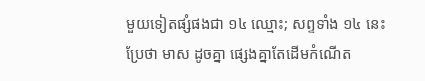មួយទៀតផ្សំផងជា ១៤ ឈ្មោះ; សព្ទទាំង ១៤ នេះ ប្រែថា មាស ដូចគ្នា ផ្សេងគ្នាតែដើមកំណើត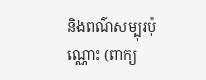និងពណ៌សម្បុរប៉ុណ្ណោះ (ពាក្យ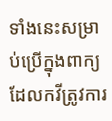ទាំងនេះសម្រាប់ប្រើក្នុងពាក្យដែលកវីត្រូវការ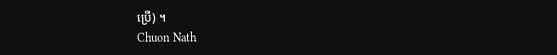ប្រើ) ។
Chuon Nath